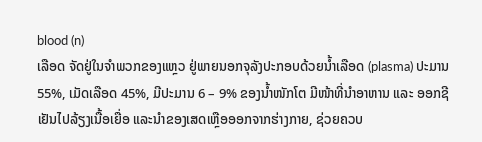blood (n)
ເລືອດ ຈັດຢູ່ໃນຈໍາພວກຂອງແຫຼວ ຢູ່ພາຍນອກຈຸລັງປະກອບດ້ວຍນໍ້າເລືອດ (plasma) ປະມານ 55%, ເມັດເລືອດ 45%, ມີປະມານ 6 – 9% ຂອງນໍ້າໜັກໂຕ ມີໜ້າທີ່ນໍາອາຫານ ແລະ ອອກຊີເຢັນໄປລ້ຽງເນື້ອເຍື່ອ ແລະນໍາຂອງເສດເຫຼືອອອກຈາກຮ່າງກາຍ, ຊ່ວຍຄວບ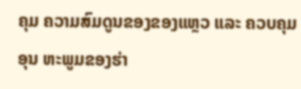ຄຸມ ຄວາມສົມດູນຂອງຂອງແຫຼວ ແລະ ຄວບຄຸມອຸນ ຫະພູມຂອງຮ່າ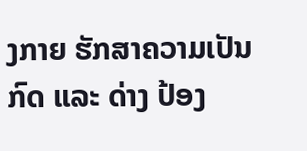ງກາຍ ຮັກສາຄວາມເປັນກົດ ແລະ ດ່າງ ປ້ອງ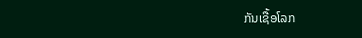ກັນເຊື້ອໂລກ